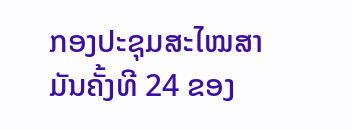ກອງປະຊຸມສະໄໝສາມັນຄັ້ງທີ 24 ຂອງ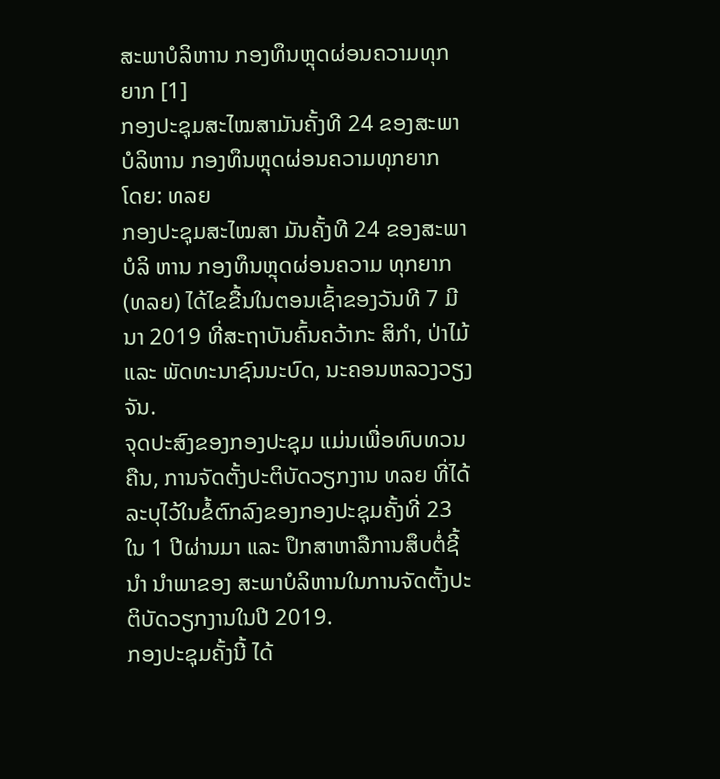ສະພາບໍລິຫານ ກອງທຶນຫຼຸດຜ່ອນຄວາມທຸກຍາກ [1]
ກອງປະຊຸມສະໄໝສາມັນຄັ້ງທີ 24 ຂອງສະພາບໍລິຫານ ກອງທຶນຫຼຸດຜ່ອນຄວາມທຸກຍາກ
ໂດຍ: ທລຍ
ກອງປະຊຸມສະໄໝສາ ມັນຄັ້ງທີ 24 ຂອງສະພາບໍລິ ຫານ ກອງທຶນຫຼຸດຜ່ອນຄວາມ ທຸກຍາກ (ທລຍ) ໄດ້ໄຂຂື້ນໃນຕອນເຊົ້າຂອງວັນທີ 7 ມີນາ 2019 ທີ່ສະຖາບັນຄົ້ນຄວ້າກະ ສິກໍາ, ປ່າໄມ້ ແລະ ພັດທະນາຊົນນະບົດ, ນະຄອນຫລວງວຽງຈັນ.
ຈຸດປະສົງຂອງກອງປະຊຸມ ແມ່ນເພື່ອທົບທວນຄືນ, ການຈັດຕັ້ງປະຕິບັດວຽກງານ ທລຍ ທີ່ໄດ້ລະບຸໄວ້ໃນຂໍ້ຕົກລົງຂອງກອງປະຊຸມຄັ້ງທີ່ 23 ໃນ 1 ປີຜ່ານມາ ແລະ ປຶກສາຫາລືການສຶບຕໍ່ຊີ້ນໍາ ນໍາພາຂອງ ສະພາບໍລິຫານໃນການຈັດຕັ້ງປະຕິບັດວຽກງານໃນປີ 2019.
ກອງປະຊຸມຄັ້ງນີ້ ໄດ້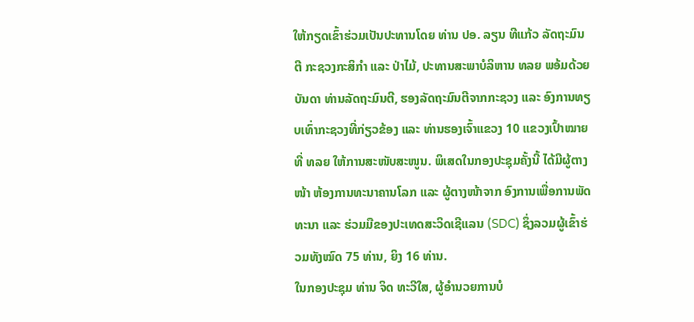ໃຫ້ກຽດເຂົ້າຮ່ວມເປັນປະທານໂດຍ ທ່ານ ປອ. ລຽນ ທີແກ້ວ ລັດຖະມົນຕີ ກະຊວງກະສິກໍາ ແລະ ປ່າໄມ້, ປະທານສະພາບໍລິຫານ ທລຍ ພອ້ມດ້ວຍບັນດາ ທ່ານລັດຖະມົນຕີ, ຮອງລັດຖະມົນຕີຈາກກະຊວງ ແລະ ອົງການທຽບເທົ່າກະຊວງທີ່ກ່ຽວຂ້ອງ ແລະ ທ່ານຮອງເຈົ້າແຂວງ 10 ແຂວງເປົ້າໝາຍທີ່ ທລຍ ໃຫ້ການສະໜັບສະໜູນ. ພິເສດໃນກອງປະຊຸມຄັ້ງນີ້ ໄດ້ມີຜູ້ຕາງໜ້າ ຫ້ອງການທະນາຄານໂລກ ແລະ ຜູ້ຕາງໜ້າຈາກ ອົງການເພື່ອການພັດທະນາ ແລະ ຮ່ວມມືຂອງປະເທດສະວິດເຊີແລນ (SDC) ຊຶ່ງລວມຜູ້ເຂົ້າຮ່ວມທັງໝົດ 75 ທ່ານ, ຍິງ 16 ທ່ານ.
ໃນກອງປະຊຸມ ທ່ານ ຈິດ ທະວີໃສ, ຜູ້ອໍານວຍການບໍ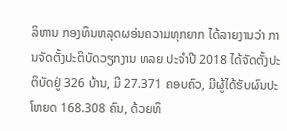ລິຫານ ກອງທຶນຫລຸດຜອ່ນຄວາມທຸກຍາກ ໄດ້ລາຍງານວ່າ ການຈັດຕັ້ງປະຕິບັດວຽກງານ ທລຍ ປະຈໍາປີ 2018 ໄດ້ຈັດຕັ້ງປະຕິບັດຢູ່ 326 ບ້ານ, ມີ 27.371 ຄອບຄົວ, ມີຜູ້ໄດ້ຮັບຜົນປະໂຫຍດ 168.308 ຄົນ, ດ້ວຍທຶ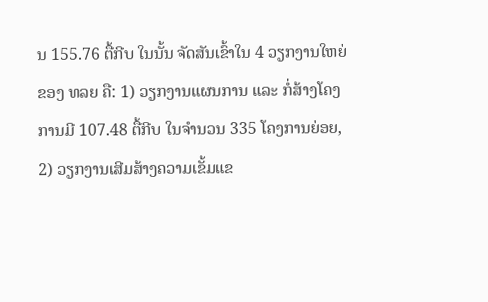ນ 155.76 ຕື້ກີບ ໃນນັ້ນ ຈັດສັນເຂົ້າໃນ 4 ວຽກງານໃຫຍ່ຂອງ ທລຍ ຄື: 1) ວຽກງານແຜນການ ແລະ ກໍ່ສ້າງໂຄງການມີ 107.48 ຕື້ກີບ ໃນຈໍານວນ 335 ໂຄງການຍ່ອຍ, 2) ວຽກງານເສີມສ້າງຄວາມເຂັ້ມແຂ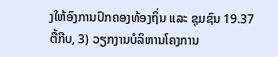ງໃຫ້ອົງການປົກຄອງທ້ອງຖິ່ນ ແລະ ຊຸມຊົນ 19.37 ຕື້ກີບ, 3) ວຽກງານບໍລິຫານໂຄງການ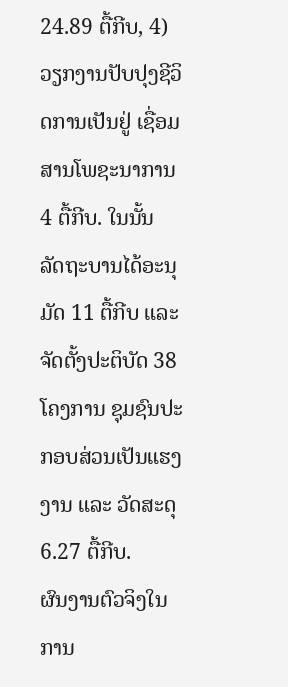24.89 ຕື້ກີບ, 4) ວຽກງານປັບປຸງຊີວິດການເປັນຢູ່ ເຊື່ອມສານໂພຊະນາການ 4 ຕື້ກີບ. ໃນນັ້ນ ລັດຖະບານໄດ້ອະນຸມັດ 11 ຕື້ກີບ ແລະ ຈັດຕັ້ງປະຕິບັດ 38 ໂຄງການ ຊຸມຊົນປະກອບສ່ວນເປັນແຮງງານ ແລະ ວັດສະດຸ 6.27 ຕື້ກີບ.
ຜົນງານຕົວຈິງໃນການ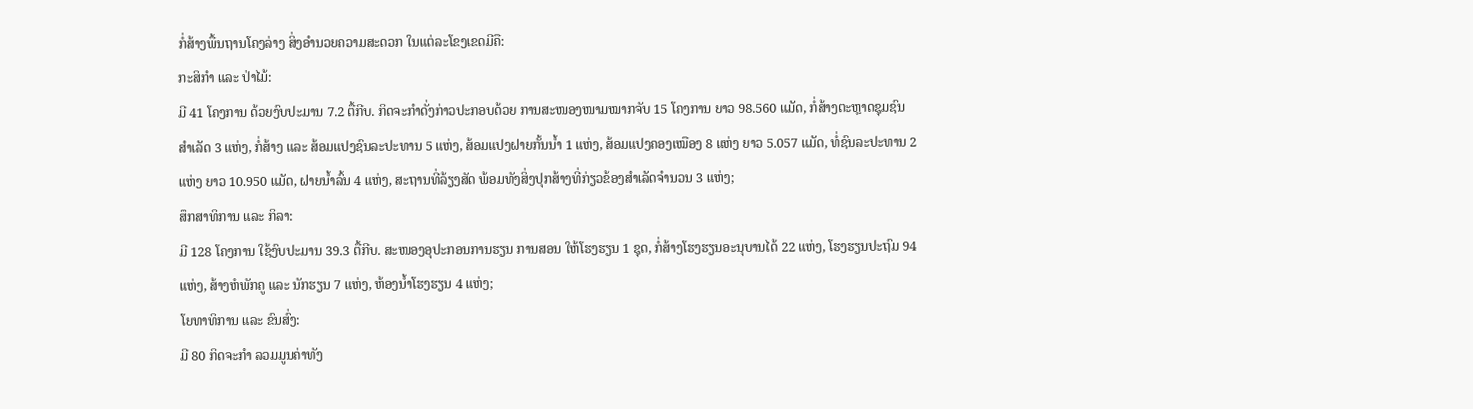ກໍ່ສ້າງພື້ນຖານໂຄງລ່າງ ສິ່ງອໍານວຍຄວາມສະດວກ ໃນແຕ່ລະໂຂງເຂດມີຄື:
ກະສິກໍາ ແລະ ປ່າໄມ້:
ມີ 41 ໂຄງການ ດ້ວຍງົບປະມານ 7.2 ຕື້ກີບ. ກິດຈະກໍາດັ່ງກ່າວປະກອບດ້ວຍ ການສະໜອງໜາມໝາກຈັບ 15 ໂຄງການ ຍາວ 98.560 ແມັດ, ກໍ່ສ້າງຕະຫຼາດຊຸມຊົນສໍາເລັດ 3 ແຫ່ງ, ກໍ່ສ້າງ ແລະ ສ້ອມແປງຊົນລະປະທານ 5 ແຫ່ງ, ສ້ອມແປງຝາຍກັ້ນນໍ້າ 1 ແຫ່ງ, ສ້ອມແປງຄອງເໝືອງ 8 ແຫ່ງ ຍາວ 5.057 ແມັດ, ທໍ່ຊົນລະປະທານ 2 ແຫ່ງ ຍາວ 10.950 ແມັດ, ຝາຍນໍ້າລົ້ນ 4 ແຫ່ງ, ສະຖານທີ່ລ້ຽງສັດ ພ້ອມທັງສິ່ງປຸກສ້າງທີ່ກ່ຽວຂ້ອງສໍາເລັດຈໍານວນ 3 ແຫ່ງ;
ສຶກສາທິການ ແລະ ກິລາ:
ມີ 128 ໂຄງການ ໃຊ້ງົບປະມານ 39.3 ຕື້ກີບ. ສະໜອງອຸປະກອນການຮຽນ ການສອນ ໃຫ້ໂຮງຮຽນ 1 ຊຸດ, ກໍ່ສ້າງໂຮງຮຽນອະນຸບານໄດ້ 22 ແຫ່ງ, ໂຮງຮຽນປະຖົມ 94 ແຫ່ງ, ສ້າງຫໍພັກຄູ ແລະ ນັກຮຽນ 7 ແຫ່ງ, ຫ້ອງນໍ້າໂຮງຮຽນ 4 ແຫ່ງ;
ໂຍທາທິການ ແລະ ຂົນສົ່ງ:
ມີ 80 ກິດຈະກໍາ ລວມມູນຄ່າທັງ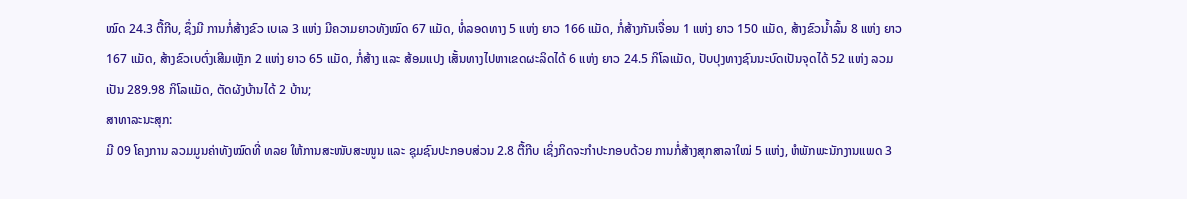ໝົດ 24.3 ຕື້ກີບ, ຊຶ່ງມີ ການກໍ່ສ້າງຂົວ ເບເລ 3 ແຫ່ງ ມີຄວາມຍາວທັງໝົດ 67 ແມັດ, ທໍ່ລອດທາງ 5 ແຫ່ງ ຍາວ 166 ແມັດ, ກໍ່ສ້າງກັນເຈື່ອນ 1 ແຫ່ງ ຍາວ 150 ແມັດ, ສ້າງຂົວນໍ້າລົ້ນ 8 ແຫ່ງ ຍາວ 167 ແມັດ, ສ້າງຂົວເບຕົ່ງເສີມເຫຼັກ 2 ແຫ່ງ ຍາວ 65 ແມັດ, ກໍ່ສ້າງ ແລະ ສ້ອມແປງ ເສັ້ນທາງໄປຫາເຂດຜະລິດໄດ້ 6 ແຫ່ງ ຍາວ 24.5 ກິໂລແມັດ, ປັບປຸງທາງຊົນນະບົດເປັນຈຸດໄດ້ 52 ແຫ່ງ ລວມເປັນ 289.98 ກິໂລແມັດ, ຕັດຜັງບ້ານໄດ້ 2 ບ້ານ;
ສາທາລະນະສຸກ:
ມີ 09 ໂຄງການ ລວມມູນຄ່າທັງໝົດທີ່ ທລຍ ໃຫ້ການສະໜັບສະໜູນ ແລະ ຊຸມຊົນປະກອບສ່ວນ 2.8 ຕື້ກີບ ເຊິ່ງກິດຈະກໍາປະກອບດ້ວຍ ການກໍ່ສ້າງສຸກສາລາໃໝ່ 5 ແຫ່ງ, ຫໍພັກພະນັກງານແພດ 3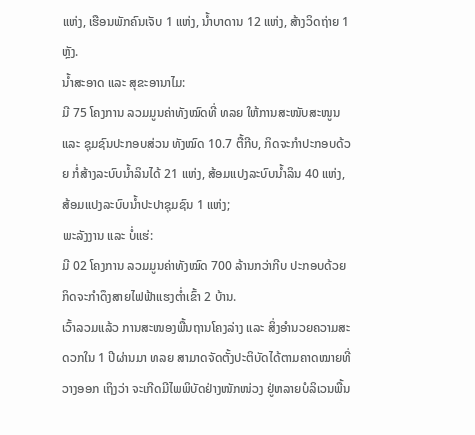ແຫ່ງ, ເຮືອນພັກຄົນເຈັບ 1 ແຫ່ງ, ນໍ້າບາດານ 12 ແຫ່ງ, ສ້າງວິດຖ່າຍ 1 ຫຼັງ.
ນໍ້າສະອາດ ແລະ ສຸຂະອານາໄມ:
ມີ 75 ໂຄງການ ລວມມູນຄ່າທັງໝົດທີ່ ທລຍ ໃຫ້ການສະໜັບສະໜູນ ແລະ ຊຸມຊົນປະກອບສ່ວນ ທັງໝົດ 10.7 ຕື້ກີບ, ກິດຈະກໍາປະກອບດ້ວຍ ກໍ່ສ້າງລະບົບນໍ້າລິນໄດ້ 21 ແຫ່ງ, ສ້ອມແປງລະບົບນໍ້າລິນ 40 ແຫ່ງ, ສ້ອມແປງລະບົບນໍ້າປະປາຊຸມຊົນ 1 ແຫ່ງ;
ພະລັງງານ ແລະ ບໍ່ແຮ່:
ມີ 02 ໂຄງການ ລວມມູນຄ່າທັງໝົດ 700 ລ້ານກວ່າກີບ ປະກອບດ້ວຍກິດຈະກໍາດຶງສາຍໄຟຟ້າແຮງຕໍ່າເຂົ້າ 2 ບ້ານ.
ເວົ້າລວມແລ້ວ ການສະໜອງພື້ນຖານໂຄງລ່າງ ແລະ ສິ່ງອໍານວຍຄວາມສະດວກໃນ 1 ປີຜ່ານມາ ທລຍ ສາມາດຈັດຕັ້ງປະຕິບັດໄດ້ຕາມຄາດໝາຍທີ່ວາງອອກ ເຖິງວ່າ ຈະເກີດມີໄພພິບັດຢ່າງໜັກໜ່ວງ ຢູ່ຫລາຍບໍລິເວນພື້ນ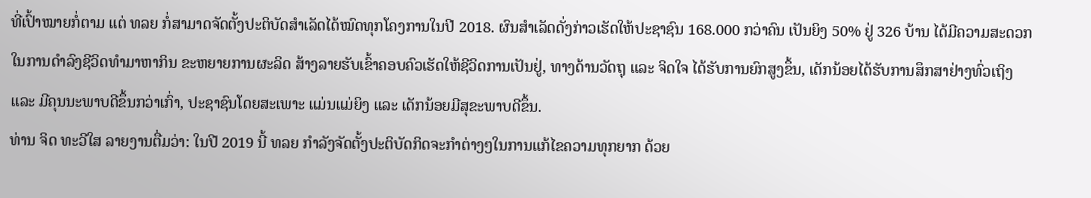ທີ່ເປົ້າໝາຍກໍ່ຕາມ ແຕ່ ທລຍ ກໍ່ສາມາດຈັດຕັ້ງປະຕິບັດສໍາເລັດໄດ້ໝົດທຸກໂຄງການໃນປີ 2018. ຜົນສໍາເລັດດັ່ງກ່າວເຮັດໃຫ້ປະຊາຊົນ 168.000 ກວ່າຄົນ ເປັນຍິງ 50% ຢູ່ 326 ບ້ານ ໄດ້ມີຄວາມສະດວກໃນການດໍາລົງຊີວິດທໍາມາຫາກິນ ຂະຫຍາຍການຜະລິດ ສ້າງລາຍຮັບເຂົ້າຄອບຄົວເຮັດໃຫ້ຊີວິດການເປັນຢູ່, ທາງດ້ານວັດຖຸ ແລະ ຈິດໃຈ ໄດ້ຮັບການຍົກສູງຂຶ້ນ, ເດັກນ້ອຍໄດ້ຮັບການສຶກສາຢ່າງທົ່ວເຖິງ ແລະ ມີຄຸນນະພາບດີຂຶ້ນກວ່າເກົ່າ, ປະຊາຊົນໂດຍສະເພາະ ແມ່ນແມ່ຍິງ ແລະ ເດັກນ້ອຍມີສຸຂະພາບດີຂຶ້ນ.
ທ່ານ ຈິດ ທະວີໃສ ລາຍງານຕື່ມວ່າ: ໃນປີ 2019 ນີ້ ທລຍ ກໍາລັງຈັດຕັ້ງປະຕິບັດກິດຈະກໍາຕ່າງໆໃນການແກ້ໄຂຄວາມທຸກຍາກ ດ້ວຍ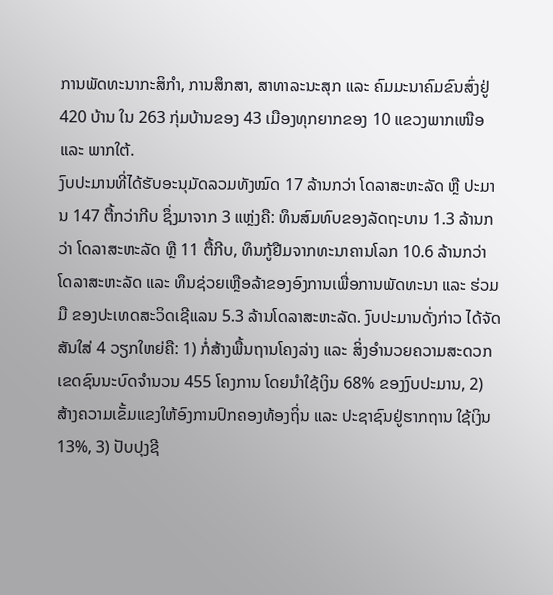ການພັດທະນາກະສິກໍາ, ການສຶກສາ, ສາທາລະນະສຸກ ແລະ ຄົມມະນາຄົມຂົນສົ່ງຢູ່ 420 ບ້ານ ໃນ 263 ກຸ່ມບ້ານຂອງ 43 ເມືອງທຸກຍາກຂອງ 10 ແຂວງພາກເໜືອ ແລະ ພາກໃຕ້.
ງົບປະມານທີ່ໄດ້ຮັບອະນຸມັດລວມທັງໝົດ 17 ລ້ານກວ່າ ໂດລາສະຫະລັດ ຫຼື ປະມານ 147 ຕື້ກວ່າກີບ ຊຶ່ງມາຈາກ 3 ແຫຼ່ງຄື: ທຶນສົມທົບຂອງລັດຖະບານ 1.3 ລ້ານກວ່າ ໂດລາສະຫະລັດ ຫຼື 11 ຕື້ກີບ, ທຶນກູ້ຢືມຈາກທະນາຄານໂລກ 10.6 ລ້ານກວ່າ ໂດລາສະຫະລັດ ແລະ ທຶນຊ່ວຍເຫຼືອລ້າຂອງອົງການເພື່ອການພັດທະນາ ແລະ ຮ່ວມມື ຂອງປະເທດສະວິດເຊີແລນ 5.3 ລ້ານໂດລາສະຫະລັດ. ງົບປະມານດັ່ງກ່າວ ໄດ້ຈັດສັນໃສ່ 4 ວຽກໃຫຍ່ຄື: 1) ກໍ່ສ້າງພື້ນຖານໂຄງລ່າງ ແລະ ສິ່ງອໍານວຍຄວາມສະດວກເຂດຊົນນະບົດຈໍານວນ 455 ໂຄງການ ໂດຍນໍາໃຊ້ເງິນ 68% ຂອງງົບປະມານ, 2) ສ້າງຄວາມເຂັ້ມແຂງໃຫ້ອົງການປົກຄອງທ້ອງຖິ່ນ ແລະ ປະຊາຊົນຢູ່ຮາກຖານ ໃຊ້ເງິນ 13%, 3) ປັບປຸງຊີ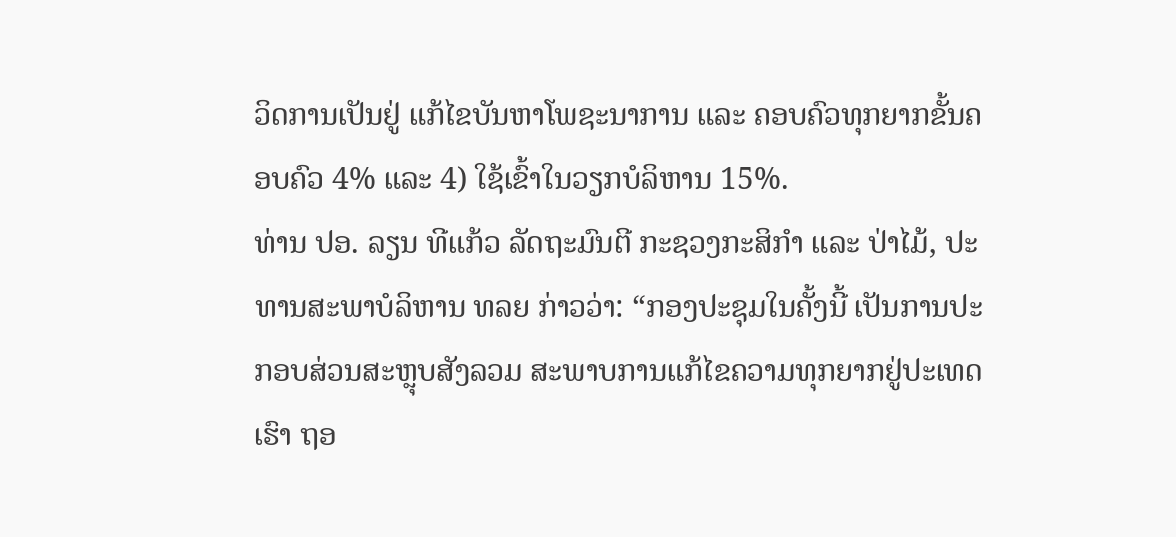ວິດການເປັນຢູ່ ແກ້ໄຂບັນຫາໂພຊະນາການ ແລະ ຄອບຄົວທຸກຍາກຂັ້ນຄອບຄົວ 4% ແລະ 4) ໃຊ້ເຂົ້າໃນວຽກບໍລິຫານ 15%.
ທ່ານ ປອ. ລຽນ ທີແກ້ວ ລັດຖະມົນຕີ ກະຊວງກະສິກໍາ ແລະ ປ່າໄມ້, ປະທານສະພາບໍລິຫານ ທລຍ ກ່າວວ່າ: “ກອງປະຊຸມໃນຄັ້ງນີ້ ເປັນການປະກອບສ່ວນສະຫຼຸບສັງລວມ ສະພາບການແກ້ໄຂຄວາມທຸກຍາກຢູ່ປະເທດເຮົາ ຖອ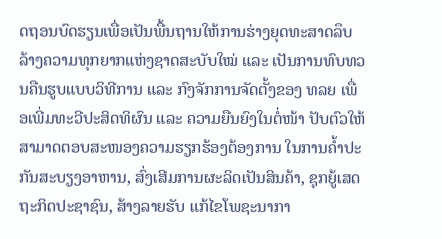ດຖອນບົດຮຽນເພື່ອເປັນພື້ນຖານໃຫ້ການຮ່າງຍຸດທະສາດລຶບລ້າງຄວາມທຸກຍາກແຫ່ງຊາດສະບັບໃໝ່ ແລະ ເປັນການທົບທວນຄືນຮູບແບບວິທີການ ແລະ ກົງຈັກການຈັດຕັ້ງຂອງ ທລຍ ເພື່ອເພີ່ມທະວີປະສິດທິຜົນ ແລະ ຄວາມຍືນຍົງໃນຕໍ່ໜ້າ ປັບຕົວໃຫ້ສາມາດຕອບສະໜອງຄວາມຮຽກຮ້ອງຕ້ອງການ ໃນການຄໍ້າປະກັນສະບຽງອາຫານ, ສົ່ງເສີມການຜະລິດເປັນສິນຄ້າ, ຊຸກຍູ້ເສດຖະກິດປະຊາຊົນ, ສ້າງລາຍຮັບ ແກ້ໄຂໂພຊະນາກາ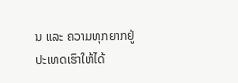ນ ແລະ ຄວາມທຸກຍາກຢູ່ປະເທດເຮົາໃຫ້ໄດ້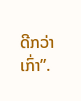ດີກວ່າເກົ່າ”.